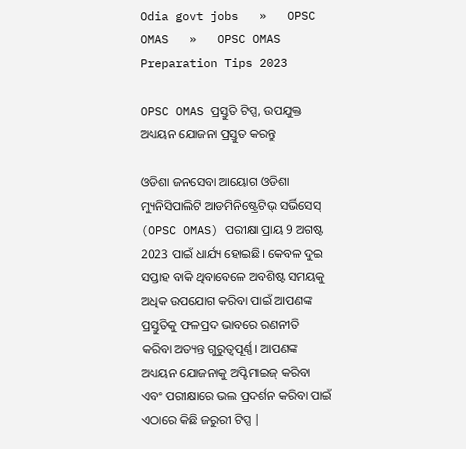Odia govt jobs   »   OPSC OMAS   »   OPSC OMAS Preparation Tips 2023

OPSC OMAS ପ୍ରସ୍ତୁତି ଟିପ୍ସ, ଉପଯୁକ୍ତ ଅଧ୍ୟୟନ ଯୋଜନା ପ୍ରସ୍ତୁତ କରନ୍ତୁ

ଓଡିଶା ଜନସେବା ଆୟୋଗ ଓଡିଶା ମ୍ୟୁନିସିପାଲିଟି ଆଡମିନିଷ୍ଟ୍ରେଟିଭ୍ ସର୍ଭିସେସ୍ (OPSC OMAS) ପରୀକ୍ଷା ପ୍ରାୟ 9 ଅଗଷ୍ଟ 2023 ପାଇଁ ଧାର୍ଯ୍ୟ ହୋଇଛି। କେବଳ ଦୁଇ ସପ୍ତାହ ବାକି ଥିବାବେଳେ ଅବଶିଷ୍ଟ ସମୟକୁ ଅଧିକ ଉପଯୋଗ କରିବା ପାଇଁ ଆପଣଙ୍କ ପ୍ରସ୍ତୁତିକୁ ଫଳପ୍ରଦ ଭାବରେ ରଣନୀତି କରିବା ଅତ୍ୟନ୍ତ ଗୁରୁତ୍ୱପୂର୍ଣ୍ଣ। ଆପଣଙ୍କ ଅଧ୍ୟୟନ ଯୋଜନାକୁ ଅପ୍ଟିମାଇଜ୍ କରିବା ଏବଂ ପରୀକ୍ଷାରେ ଭଲ ପ୍ରଦର୍ଶନ କରିବା ପାଇଁ ଏଠାରେ କିଛି ଜରୁରୀ ଟିପ୍ସ |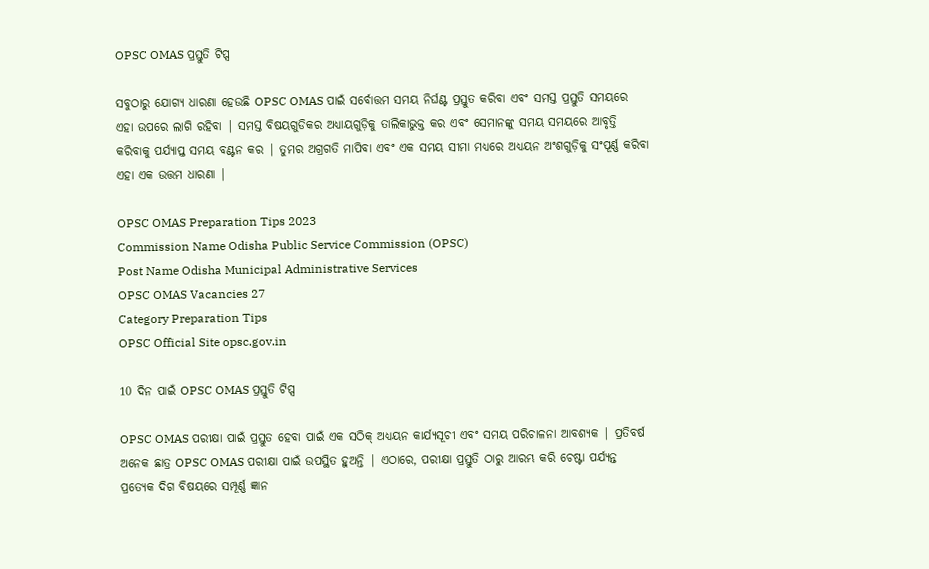OPSC OMAS ପ୍ରସ୍ତୁତି ଟିପ୍ସ

ସବୁଠାରୁ ଯୋଗ୍ୟ ଧାରଣା ହେଉଛି OPSC OMAS ପାଇଁ ସର୍ବୋତ୍ତମ ସମୟ ନିର୍ଘଣ୍ଟ ପ୍ରସ୍ତୁତ କରିବା ଏବଂ ସମସ୍ତ ପ୍ରସ୍ତୁତି ସମୟରେ ଏହା ଉପରେ ଲାଗି ରହିବା | ସମସ୍ତ ବିଷୟଗୁଡିକର ଅଧ୍ୟାୟଗୁଡ଼ିକୁ ତାଲିକାଭୁକ୍ତ କର ଏବଂ ସେମାନଙ୍କୁ ସମୟ ସମୟରେ ଆବୃତ୍ତି କରିବାକୁ ପର୍ଯ୍ୟାପ୍ତ ସମୟ ବଣ୍ଟନ କର | ତୁମର ଅଗ୍ରଗତି ମାପିବା ଏବଂ ଏକ ସମୟ ସୀମା ମଧ୍ୟରେ ଅଧ୍ୟୟନ ଅଂଶଗୁଡ଼ିକୁ ସଂପୂର୍ଣ୍ଣ କରିବା ଏହା ଏକ ଉତ୍ତମ ଧାରଣା |

OPSC OMAS Preparation Tips 2023
Commission Name Odisha Public Service Commission (OPSC)
Post Name Odisha Municipal Administrative Services
OPSC OMAS Vacancies 27
Category Preparation Tips
OPSC Official Site opsc.gov.in

10 ଦିନ ପାଇଁ OPSC OMAS ପ୍ରସ୍ତୁତି ଟିପ୍ସ

OPSC OMAS ପରୀକ୍ଷା ପାଇଁ ପ୍ରସ୍ତୁତ ହେବା ପାଇଁ ଏକ ସଠିକ୍ ଅଧ୍ୟୟନ କାର୍ଯ୍ୟସୂଚୀ ଏବଂ ସମୟ ପରିଚାଳନା ଆବଶ୍ୟକ | ପ୍ରତିବର୍ଷ ଅନେକ ଛାତ୍ର OPSC OMAS ପରୀକ୍ଷା ପାଇଁ ଉପସ୍ଥିତ ହୁଅନ୍ତି | ଏଠାରେ, ପରୀକ୍ଷା ପ୍ରସ୍ତୁତି ଠାରୁ ଆରମ୍ଭ କରି ଚେଷ୍ଟା ପର୍ଯ୍ୟନ୍ତ ପ୍ରତ୍ୟେକ ଦିଗ ବିଷୟରେ ସମ୍ପୂର୍ଣ୍ଣ ଜ୍ଞାନ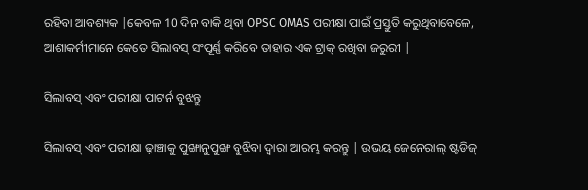ରହିବା ଆବଶ୍ୟକ |କେବଳ 10 ଦିନ ବାକି ଥିବା OPSC OMAS ପରୀକ୍ଷା ପାଇଁ ପ୍ରସ୍ତୁତି କରୁଥିବାବେଳେ, ଆଶାକର୍ମୀମାନେ କେତେ ସିଲାବସ୍ ସଂପୂର୍ଣ୍ଣ କରିବେ ତାହାର ଏକ ଟ୍ରାକ୍ ରଖିବା ଜରୁରୀ |

ସିଲାବସ୍ ଏବଂ ପରୀକ୍ଷା ପାଟର୍ନ ବୁଝନ୍ତୁ

ସିଲାବସ୍ ଏବଂ ପରୀକ୍ଷା ଢ଼ାଞ୍ଚାକୁ ପୁଙ୍ଖାନୁପୁଙ୍ଖ ବୁଝିବା ଦ୍ୱାରା ଆରମ୍ଭ କରନ୍ତୁ | ଉଭୟ ଜେନେରାଲ୍ ଷ୍ଟଡିଜ୍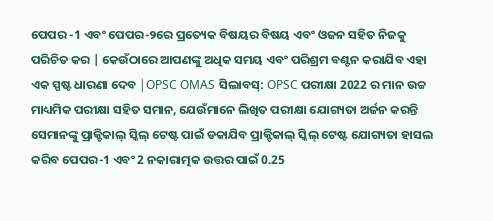ପେପର -1 ଏବଂ ପେପର-୨ରେ ପ୍ରତ୍ୟେକ ବିଷୟର ବିଷୟ ଏବଂ ଓଜନ ସହିତ ନିଜକୁ ପରିଚିତ କର | କେଉଁଠାରେ ଆପଣଙ୍କୁ ଅଧିକ ସମୟ ଏବଂ ପରିଶ୍ରମ ବଣ୍ଟନ କରାଯିବ ଏହା ଏକ ସ୍ପଷ୍ଟ ଧାରଣା ଦେବ |OPSC OMAS ସିଲାବସ୍: OPSC ପରୀକ୍ଷା 2022 ର ମାନ ଉଚ୍ଚ ମାଧ୍ୟମିକ ପରୀକ୍ଷା ସହିତ ସମାନ, ଯେଉଁମାନେ ଲିଖିତ ପରୀକ୍ଷା ଯୋଗ୍ୟତା ଅର୍ଜନ କରନ୍ତି ସେମାନଙ୍କୁ ପ୍ରାକ୍ଟିକାଲ୍ ସ୍କିଲ୍ ଟେଷ୍ଟ ପାଇଁ ଡକାଯିବ ପ୍ରାକ୍ଟିକାଲ୍ ସ୍କିଲ୍ ଟେଷ୍ଟ ଯୋଗ୍ୟତା ହାସଲ କରିବ ପେପର-1 ଏବଂ 2 ନକାରାତ୍ମକ ଉତ୍ତର ପାଇଁ 0.25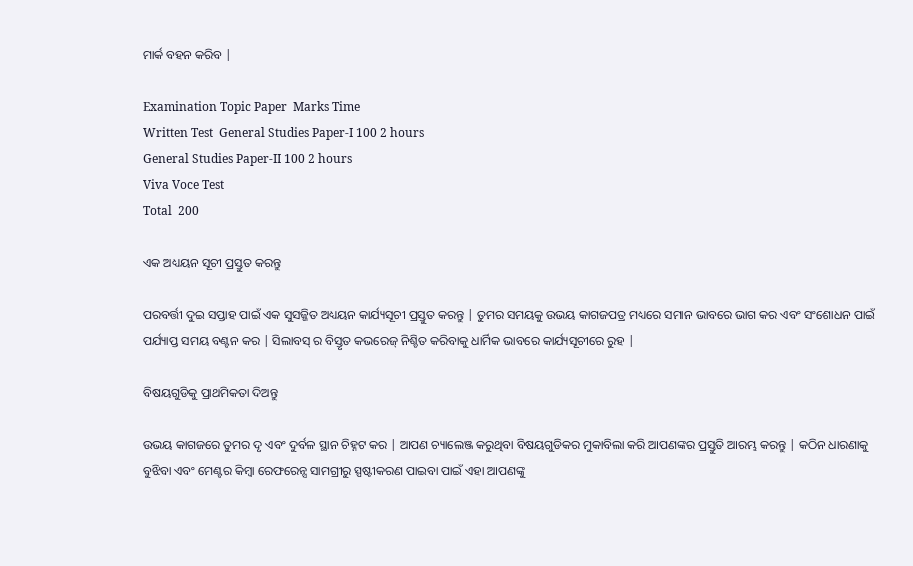ମାର୍କ ବହନ କରିବ |

Examination Topic Paper  Marks Time
Written Test  General Studies Paper-I 100 2 hours
General Studies Paper-II 100 2 hours
Viva Voce Test
Total  200

ଏକ ଅଧ୍ୟୟନ ସୂଚୀ ପ୍ରସ୍ତୁତ କରନ୍ତୁ

ପରବର୍ତ୍ତୀ ଦୁଇ ସପ୍ତାହ ପାଇଁ ଏକ ସୁସଜ୍ଜିତ ଅଧ୍ୟୟନ କାର୍ଯ୍ୟସୂଚୀ ପ୍ରସ୍ତୁତ କରନ୍ତୁ | ତୁମର ସମୟକୁ ଉଭୟ କାଗଜପତ୍ର ମଧ୍ୟରେ ସମାନ ଭାବରେ ଭାଗ କର ଏବଂ ସଂଶୋଧନ ପାଇଁ ପର୍ଯ୍ୟାପ୍ତ ସମୟ ବଣ୍ଟନ କର | ସିଲାବସ୍ ର ବିସ୍ତୃତ କଭରେଜ୍ ନିଶ୍ଚିତ କରିବାକୁ ଧାର୍ମିକ ଭାବରେ କାର୍ଯ୍ୟସୂଚୀରେ ରୁହ |

ବିଷୟଗୁଡିକୁ ପ୍ରାଥମିକତା ଦିଅନ୍ତୁ

ଉଭୟ କାଗଜରେ ତୁମର ଦୃ ଏବଂ ଦୁର୍ବଳ ସ୍ଥାନ ଚିହ୍ନଟ କର | ଆପଣ ଚ୍ୟାଲେଞ୍ଜ କରୁଥିବା ବିଷୟଗୁଡିକର ମୁକାବିଲା କରି ଆପଣଙ୍କର ପ୍ରସ୍ତୁତି ଆରମ୍ଭ କରନ୍ତୁ | କଠିନ ଧାରଣାକୁ ବୁଝିବା ଏବଂ ମେଣ୍ଟର କିମ୍ବା ରେଫରେନ୍ସ ସାମଗ୍ରୀରୁ ସ୍ପଷ୍ଟୀକରଣ ପାଇବା ପାଇଁ ଏହା ଆପଣଙ୍କୁ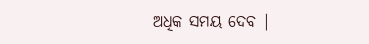ଅଧିକ ସମୟ ଦେବ |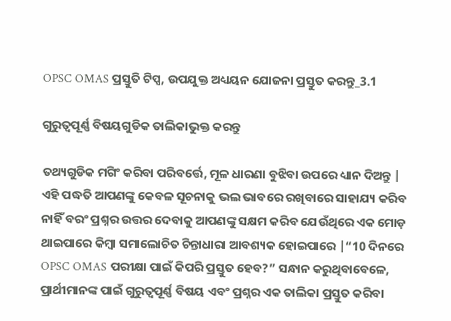OPSC OMAS ପ୍ରସ୍ତୁତି ଟିପ୍ସ, ଉପଯୁକ୍ତ ଅଧ୍ୟୟନ ଯୋଜନା ପ୍ରସ୍ତୁତ କରନ୍ତୁ_3.1

ଗୁରୁତ୍ୱପୂର୍ଣ୍ଣ ବିଷୟଗୁଡିକ ତାଲିକାଭୁକ୍ତ କରନ୍ତୁ

ତଥ୍ୟଗୁଡିକ ମଗିଂ କରିବା ପରିବର୍ତ୍ତେ, ମୂଳ ଧାରଣା ବୁଝିବା ଉପରେ ଧ୍ୟାନ ଦିଅନ୍ତୁ | ଏହି ପଦ୍ଧତି ଆପଣଙ୍କୁ କେବଳ ସୂଚନାକୁ ଭଲ ଭାବରେ ରଖିବାରେ ସାହାଯ୍ୟ କରିବ ନାହିଁ ବରଂ ପ୍ରଶ୍ନର ଉତ୍ତର ଦେବାକୁ ଆପଣଙ୍କୁ ସକ୍ଷମ କରିବ ଯେଉଁଥିରେ ଏକ ମୋଡ଼ ଥାଇପାରେ କିମ୍ବା ସମାଲୋଚିତ ଚିନ୍ତାଧାରା ଆବଶ୍ୟକ ହୋଇପାରେ |“10 ଦିନରେ OPSC OMAS ପରୀକ୍ଷା ପାଇଁ କିପରି ପ୍ରସ୍ତୁତ ହେବ?” ସନ୍ଧାନ କରୁଥିବାବେଳେ, ପ୍ରାର୍ଥୀମାନଙ୍କ ପାଇଁ ଗୁରୁତ୍ୱପୂର୍ଣ୍ଣ ବିଷୟ ଏବଂ ପ୍ରଶ୍ନର ଏକ ତାଲିକା ପ୍ରସ୍ତୁତ କରିବା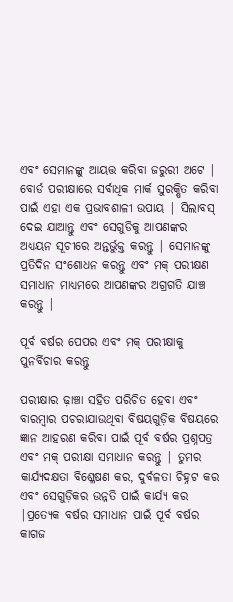ଏବଂ ସେମାନଙ୍କୁ ଆୟତ୍ତ କରିବା ଜରୁରୀ ଅଟେ | ବୋର୍ଡ ପରୀକ୍ଷାରେ ସର୍ବାଧିକ ମାର୍କ ସୁରକ୍ଷିତ କରିବା ପାଇଁ ଏହା ଏକ ପ୍ରଭାବଶାଳୀ ଉପାୟ | ସିଲାବସ୍ ଦେଇ ଯାଆନ୍ତୁ ଏବଂ ସେଗୁଡିକୁ ଆପଣଙ୍କର ଅଧ୍ୟୟନ ସୂଚୀରେ ଅନ୍ତର୍ଭୁକ୍ତ କରନ୍ତୁ | ସେମାନଙ୍କୁ ପ୍ରତିଦିନ ସଂଶୋଧନ କରନ୍ତୁ ଏବଂ ମକ୍ ପରୀକ୍ଷଣ ସମାଧାନ ମାଧ୍ୟମରେ ଆପଣଙ୍କର ଅଗ୍ରଗତି ଯାଞ୍ଚ କରନ୍ତୁ |

ପୂର୍ବ ବର୍ଷର ପେପର ଏବଂ ମକ୍ ପରୀକ୍ଷାକୁ ପୁନର୍ବିଚାର କରନ୍ତୁ

ପରୀକ୍ଷାର ଢ଼ାଞ୍ଚା ସହିତ ପରିଚିତ ହେବା ଏବଂ ବାରମ୍ବାର ପଚରାଯାଉଥିବା ବିଷୟଗୁଡ଼ିକ ବିଷୟରେ ଜ୍ଞାନ ଆହରଣ କରିବା ପାଇଁ ପୂର୍ବ ବର୍ଷର ପ୍ରଶ୍ନପତ୍ର ଏବଂ ମକ୍ ପରୀକ୍ଷା ସମାଧାନ କରନ୍ତୁ | ତୁମର କାର୍ଯ୍ୟଦକ୍ଷତା ବିଶ୍ଳେଷଣ କର, ଦୁର୍ବଳତା ଚିହ୍ନଟ କର ଏବଂ ସେଗୁଡ଼ିକର ଉନ୍ନତି ପାଇଁ କାର୍ଯ୍ୟ କର |ପ୍ରତ୍ୟେକ ବର୍ଷର ସମାଧାନ ପାଇଁ ପୂର୍ବ ବର୍ଷର କାଗଜ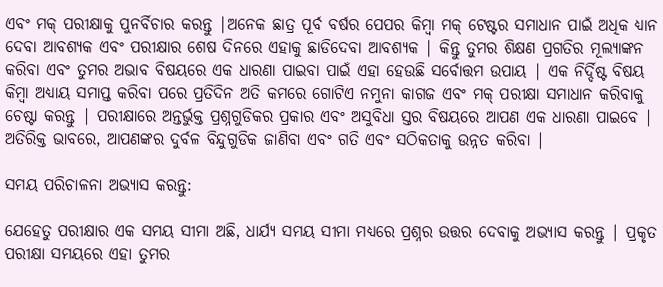ଏବଂ ମକ୍ ପରୀକ୍ଷାକୁ ପୁନର୍ବିଚାର କରନ୍ତୁ |ଅନେକ ଛାତ୍ର ପୂର୍ବ ବର୍ଷର ପେପର କିମ୍ବା ମକ୍ ଟେଷ୍ଟର ସମାଧାନ ପାଇଁ ଅଧିକ ଧ୍ୟାନ ଦେବା ଆବଶ୍ୟକ ଏବଂ ପରୀକ୍ଷାର ଶେଷ ଦିନରେ ଏହାକୁ ଛାଡିଦେବା ଆବଶ୍ୟକ | କିନ୍ତୁ ତୁମର ଶିକ୍ଷଣ ପ୍ରଗତିର ମୂଲ୍ୟାଙ୍କନ କରିବା ଏବଂ ତୁମର ଅଭାବ ବିଷୟରେ ଏକ ଧାରଣା ପାଇବା ପାଇଁ ଏହା ହେଉଛି ସର୍ବୋତ୍ତମ ଉପାୟ | ଏକ ନିର୍ଦ୍ଦିଷ୍ଟ ବିଷୟ କିମ୍ବା ଅଧ୍ୟାୟ ସମାପ୍ତ କରିବା ପରେ ପ୍ରତିଦିନ ଅତି କମରେ ଗୋଟିଏ ନମୁନା କାଗଜ ଏବଂ ମକ୍ ପରୀକ୍ଷା ସମାଧାନ କରିବାକୁ ଚେଷ୍ଟା କରନ୍ତୁ | ପରୀକ୍ଷାରେ ଅନ୍ତର୍ଭୁକ୍ତ ପ୍ରଶ୍ନଗୁଡିକର ପ୍ରକାର ଏବଂ ଅସୁବିଧା ସ୍ତର ବିଷୟରେ ଆପଣ ଏକ ଧାରଣା ପାଇବେ | ଅତିରିକ୍ତ ଭାବରେ, ଆପଣଙ୍କର ଦୁର୍ବଳ ବିନ୍ଦୁଗୁଡିକ ଜାଣିବା ଏବଂ ଗତି ଏବଂ ସଠିକତାକୁ ଉନ୍ନତ କରିବା |

ସମୟ ପରିଚାଳନା ଅଭ୍ୟାସ କରନ୍ତୁ:

ଯେହେତୁ ପରୀକ୍ଷାର ଏକ ସମୟ ସୀମା ଅଛି, ଧାର୍ଯ୍ୟ ସମୟ ସୀମା ମଧ୍ୟରେ ପ୍ରଶ୍ନର ଉତ୍ତର ଦେବାକୁ ଅଭ୍ୟାସ କରନ୍ତୁ | ପ୍ରକୃତ ପରୀକ୍ଷା ସମୟରେ ଏହା ତୁମର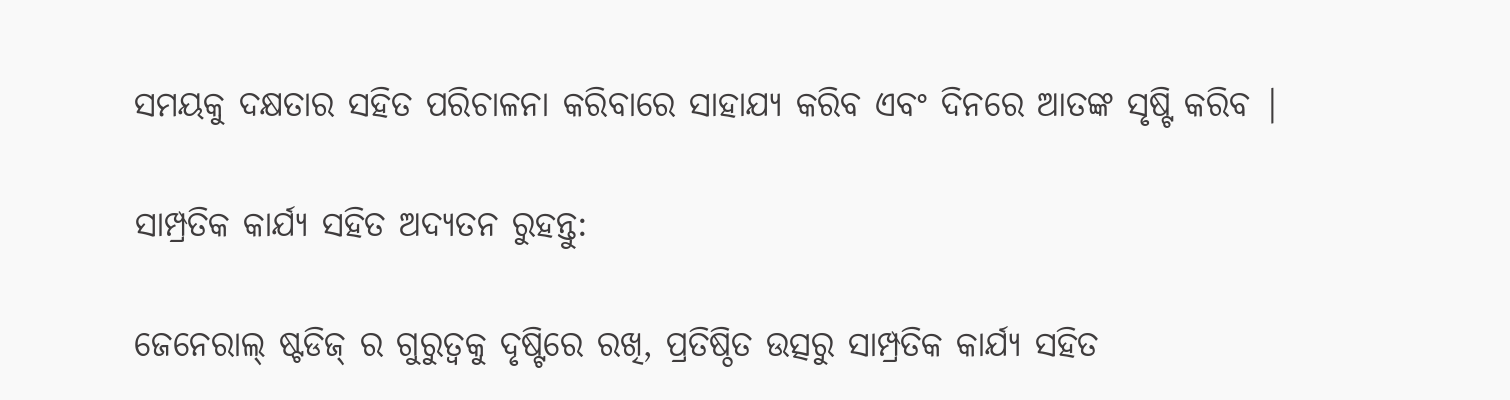ସମୟକୁ ଦକ୍ଷତାର ସହିତ ପରିଚାଳନା କରିବାରେ ସାହାଯ୍ୟ କରିବ ଏବଂ ଦିନରେ ଆତଙ୍କ ସୃଷ୍ଟି କରିବ |

ସାମ୍ପ୍ରତିକ କାର୍ଯ୍ୟ ସହିତ ଅଦ୍ୟତନ ରୁହନ୍ତୁ:

ଜେନେରାଲ୍ ଷ୍ଟଡିଜ୍ ର ଗୁରୁତ୍ୱକୁ ଦୃଷ୍ଟିରେ ରଖି, ପ୍ରତିଷ୍ଠିତ ଉତ୍ସରୁ ସାମ୍ପ୍ରତିକ କାର୍ଯ୍ୟ ସହିତ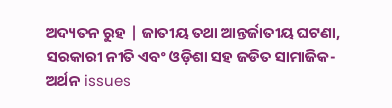ଅଦ୍ୟତନ ରୁହ | ଜାତୀୟ ତଥା ଆନ୍ତର୍ଜାତୀୟ ଘଟଣା, ସରକାରୀ ନୀତି ଏବଂ ଓଡ଼ିଶା ସହ ଜଡିତ ସାମାଜିକ-ଅର୍ଥନ issues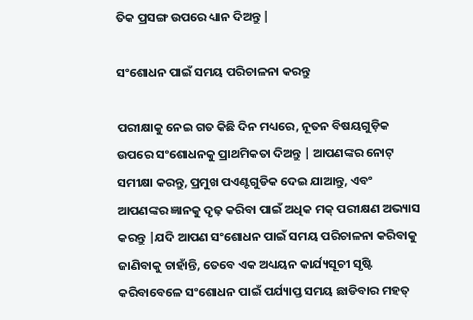ତିକ ପ୍ରସଙ୍ଗ ଉପରେ ଧ୍ୟାନ ଦିଅନ୍ତୁ |

ସଂଶୋଧନ ପାଇଁ ସମୟ ପରିଚାଳନା କରନ୍ତୁ

ପରୀକ୍ଷାକୁ ନେଇ ଗତ କିଛି ଦିନ ମଧ୍ୟରେ, ନୂତନ ବିଷୟଗୁଡ଼ିକ ଉପରେ ସଂଶୋଧନକୁ ପ୍ରାଥମିକତା ଦିଅନ୍ତୁ | ଆପଣଙ୍କର ନୋଟ୍ ସମୀକ୍ଷା କରନ୍ତୁ, ପ୍ରମୁଖ ପଏଣ୍ଟଗୁଡିକ ଦେଇ ଯାଆନ୍ତୁ, ଏବଂ ଆପଣଙ୍କର ଜ୍ଞାନକୁ ଦୃଢ଼ କରିବା ପାଇଁ ଅଧିକ ମକ୍ ପରୀକ୍ଷଣ ଅଭ୍ୟାସ କରନ୍ତୁ |ଯଦି ଆପଣ ସଂଶୋଧନ ପାଇଁ ସମୟ ପରିଚାଳନା କରିବାକୁ ଜାଣିବାକୁ ଚାହାଁନ୍ତି, ତେବେ ଏକ ଅଧ୍ୟୟନ କାର୍ଯ୍ୟସୂଚୀ ସୃଷ୍ଟି କରିବାବେଳେ ସଂଶୋଧନ ପାଇଁ ପର୍ଯ୍ୟାପ୍ତ ସମୟ ଛାଡିବାର ମହତ୍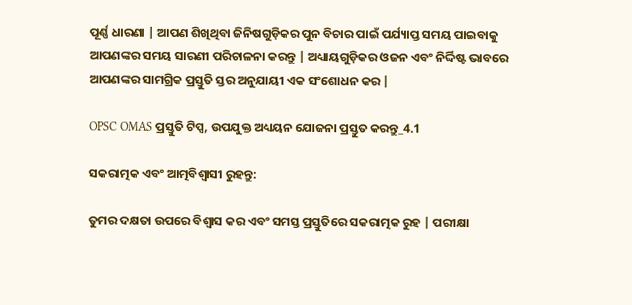ପୂର୍ଣ୍ଣ ଧାରଣା | ଆପଣ ଶିଖିଥିବା ଜିନିଷଗୁଡ଼ିକର ପୁନ ବିଚାର ପାଇଁ ପର୍ଯ୍ୟାପ୍ତ ସମୟ ପାଇବାକୁ ଆପଣଙ୍କର ସମୟ ସାରଣୀ ପରିଚାଳନା କରନ୍ତୁ | ଅଧ୍ୟାୟଗୁଡ଼ିକର ଓଜନ ଏବଂ ନିର୍ଦ୍ଦିଷ୍ଟ ଭାବରେ ଆପଣଙ୍କର ସାମଗ୍ରିକ ପ୍ରସ୍ତୁତି ସ୍ତର ଅନୁଯାୟୀ ଏକ ସଂଶୋଧନ କର |

OPSC OMAS ପ୍ରସ୍ତୁତି ଟିପ୍ସ, ଉପଯୁକ୍ତ ଅଧ୍ୟୟନ ଯୋଜନା ପ୍ରସ୍ତୁତ କରନ୍ତୁ_4.1

ସକରାତ୍ମକ ଏବଂ ଆତ୍ମବିଶ୍ୱାସୀ ରୁହନ୍ତୁ:

ତୁମର ଦକ୍ଷତା ଉପରେ ବିଶ୍ୱାସ କର ଏବଂ ସମସ୍ତ ପ୍ରସ୍ତୁତିରେ ସକରାତ୍ମକ ରୁହ | ପରୀକ୍ଷା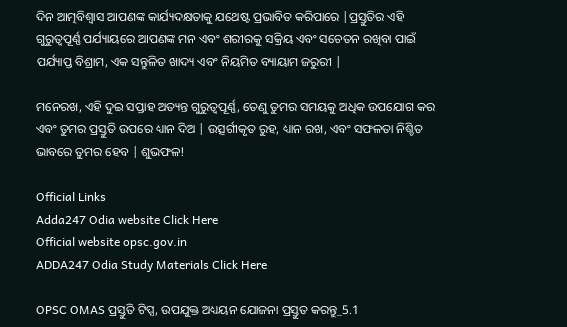ଦିନ ଆତ୍ମବିଶ୍ୱାସ ଆପଣଙ୍କ କାର୍ଯ୍ୟଦକ୍ଷତାକୁ ଯଥେଷ୍ଟ ପ୍ରଭାବିତ କରିପାରେ |ପ୍ରସ୍ତୁତିର ଏହି ଗୁରୁତ୍ୱପୂର୍ଣ୍ଣ ପର୍ଯ୍ୟାୟରେ ଆପଣଙ୍କ ମନ ଏବଂ ଶରୀରକୁ ସକ୍ରିୟ ଏବଂ ସଚେତନ ରଖିବା ପାଇଁ ପର୍ଯ୍ୟାପ୍ତ ବିଶ୍ରାମ, ଏକ ସନ୍ତୁଳିତ ଖାଦ୍ୟ ଏବଂ ନିୟମିତ ବ୍ୟାୟାମ ଜରୁରୀ |

ମନେରଖ, ଏହି ଦୁଇ ସପ୍ତାହ ଅତ୍ୟନ୍ତ ଗୁରୁତ୍ୱପୂର୍ଣ୍ଣ, ତେଣୁ ତୁମର ସମୟକୁ ଅଧିକ ଉପଯୋଗ କର ଏବଂ ତୁମର ପ୍ରସ୍ତୁତି ଉପରେ ଧ୍ୟାନ ଦିଅ | ଉତ୍ସର୍ଗୀକୃତ ରୁହ, ଧ୍ୟାନ ରଖ, ଏବଂ ସଫଳତା ନିଶ୍ଚିତ ଭାବରେ ତୁମର ହେବ | ଶୁଭଫଳ!

Official Links
Adda247 Odia website Click Here
Official website opsc.gov.in
ADDA247 Odia Study Materials Click Here

OPSC OMAS ପ୍ରସ୍ତୁତି ଟିପ୍ସ, ଉପଯୁକ୍ତ ଅଧ୍ୟୟନ ଯୋଜନା ପ୍ରସ୍ତୁତ କରନ୍ତୁ_5.1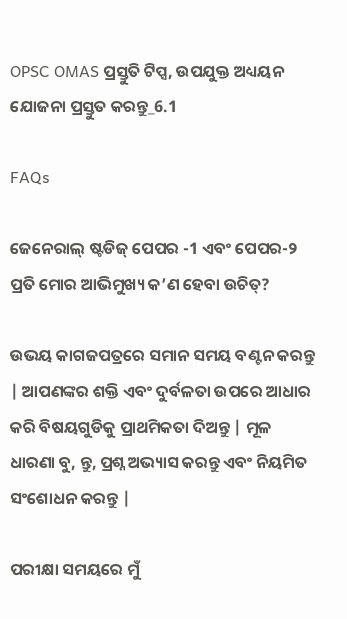OPSC OMAS ପ୍ରସ୍ତୁତି ଟିପ୍ସ, ଉପଯୁକ୍ତ ଅଧ୍ୟୟନ ଯୋଜନା ପ୍ରସ୍ତୁତ କରନ୍ତୁ_6.1

FAQs

ଜେନେରାଲ୍ ଷ୍ଟଡିଜ୍ ପେପର -1 ଏବଂ ପେପର-୨ ପ୍ରତି ମୋର ଆଭିମୁଖ୍ୟ କ’ଣ ହେବା ଉଚିତ୍?

ଉଭୟ କାଗଜପତ୍ରରେ ସମାନ ସମୟ ବଣ୍ଟନ କରନ୍ତୁ | ଆପଣଙ୍କର ଶକ୍ତି ଏବଂ ଦୁର୍ବଳତା ଉପରେ ଆଧାର କରି ବିଷୟଗୁଡିକୁ ପ୍ରାଥମିକତା ଦିଅନ୍ତୁ | ମୂଳ ଧାରଣା ବୁ, ନ୍ତୁ, ପ୍ରଶ୍ନ ଅଭ୍ୟାସ କରନ୍ତୁ ଏବଂ ନିୟମିତ ସଂଶୋଧନ କରନ୍ତୁ |

ପରୀକ୍ଷା ସମୟରେ ମୁଁ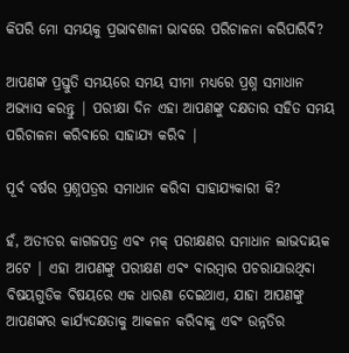କିପରି ମୋ ସମୟକୁ ପ୍ରଭାବଶାଳୀ ଭାବରେ ପରିଚାଳନା କରିପାରିବି?

ଆପଣଙ୍କ ପ୍ରସ୍ତୁତି ସମୟରେ ସମୟ ସୀମା ମଧ୍ୟରେ ପ୍ରଶ୍ନ ସମାଧାନ ଅଭ୍ୟାସ କରନ୍ତୁ | ପରୀକ୍ଷା ଦିନ ଏହା ଆପଣଙ୍କୁ ଦକ୍ଷତାର ସହିତ ସମୟ ପରିଚାଳନା କରିବାରେ ସାହାଯ୍ୟ କରିବ |

ପୂର୍ବ ବର୍ଷର ପ୍ରଶ୍ନପତ୍ରର ସମାଧାନ କରିବା ସାହାଯ୍ୟକାରୀ କି?

ହଁ, ଅତୀତର କାଗଜପତ୍ର ଏବଂ ମକ୍ ପରୀକ୍ଷଣର ସମାଧାନ ଲାଭଦାୟକ ଅଟେ | ଏହା ଆପଣଙ୍କୁ ପରୀକ୍ଷଣ ଏବଂ ବାରମ୍ବାର ପଚରାଯାଉଥିବା ବିଷୟଗୁଡିକ ବିଷୟରେ ଏକ ଧାରଣା ଦେଇଥାଏ, ଯାହା ଆପଣଙ୍କୁ ଆପଣଙ୍କର କାର୍ଯ୍ୟଦକ୍ଷତାକୁ ଆକଳନ କରିବାକୁ ଏବଂ ଉନ୍ନତିର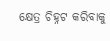କ୍ଷେତ୍ର ଚିହ୍ନଟ କରିବାକୁ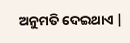ଅନୁମତି ଦେଇଥାଏ |